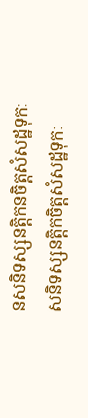នសនិទស្សនត្តិកនចិត្តសំសដ្ឋទុកៈ
សនិទស្សនត្តិកចិត្តសំសដ្ឋទុកៈ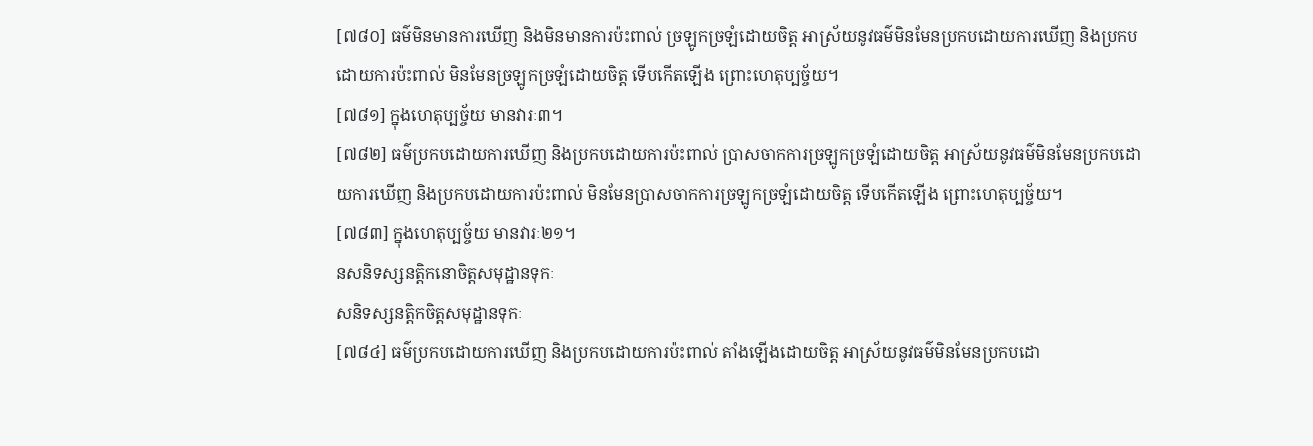[៧៨០] ធម៌មិនមានការឃើញ និងមិនមានការប៉ះពាល់ ច្រឡូកច្រឡំដោយចិត្ត អាស្រ័យនូវធម៌មិនមែនប្រកបដោយការឃើញ និងប្រកបដោយការប៉ះពាល់ មិនមែនច្រឡូកច្រឡំដោយចិត្ត ទើបកើតឡើង ព្រោះហេតុប្បច្ច័យ។
[៧៨១] ក្នុងហេតុប្បច្ច័យ មានវារៈ៣។
[៧៨២] ធម៌ប្រកបដោយការឃើញ និងប្រកបដោយការប៉ះពាល់ ប្រាសចាកការច្រឡូកច្រឡំដោយចិត្ត អាស្រ័យនូវធម៌មិនមែនប្រកបដោយការឃើញ និងប្រកបដោយការប៉ះពាល់ មិនមែនប្រាសចាកការច្រឡូកច្រឡំដោយចិត្ត ទើបកើតឡើង ព្រោះហេតុប្បច្ច័យ។
[៧៨៣] ក្នុងហេតុប្បច្ច័យ មានវារៈ២១។
នសនិទស្សនត្តិកនោចិត្តសមុដ្ឋានទុកៈ
សនិទស្សនត្តិកចិត្តសមុដ្ឋានទុកៈ
[៧៨៤] ធម៌ប្រកបដោយការឃើញ និងប្រកបដោយការប៉ះពាល់ តាំងឡើងដោយចិត្ត អាស្រ័យនូវធម៌មិនមែនប្រកបដោ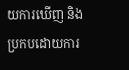យការឃើញ និងប្រកបដោយការ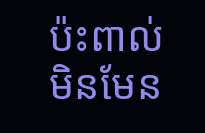ប៉ះពាល់ មិនមែន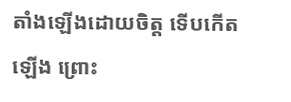តាំងឡើងដោយចិត្ត ទើបកើតឡើង ព្រោះ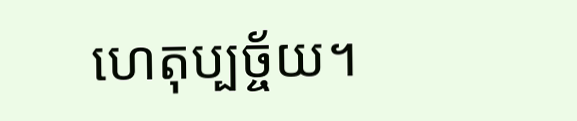ហេតុប្បច្ច័យ។